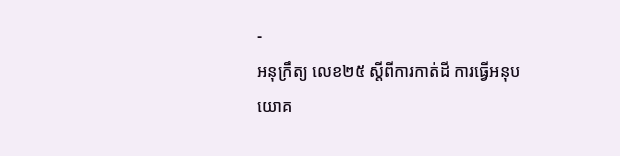-
អនុក្រឹត្យ លេខ២៥ ស្ដីពីការកាត់ដី ការធ្វើអនុបយោគ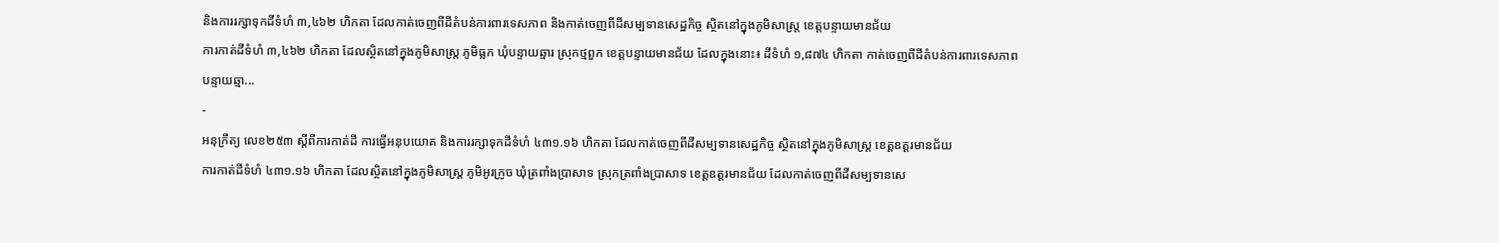និងការរក្សាទុកដីទំហំ ៣,៤៦២ ហិកតា ដែលកាត់ចេញពីដីតំបន់ការពារទេសភាព និងកាត់ចេញពីដីសម្បទានសេដ្ឋកិច្ច ស្ថិតនៅក្នុងភូមិសាស្រ្ត ខេត្តបន្ទាយមានជ័យ
ការកាត់ដីទំហំ ៣,៤៦២ ហិកតា ដែលស្ថិតនៅក្នុងភូមិសាស្រ្ត ភូមិធ្លក ឃុំបន្ទាយឆ្មារ ស្រុកថ្មពួក ខេត្តបន្ទាយមានជ័យ ដែលក្នុងនោះ៖ ដីទំហំ ១,៨៧៤ ហិកតា កាត់ចេញពីដីតំបន់ការពារទេសភាពបន្ទាយឆ្មា...
-
អនុក្រឹត្យ លេខ២៥៣ ស្ដីពីការកាត់ដី ការធ្វើអនុបយោគ និងការរក្សាទុកដីទំហំ ៤៣១.១៦ ហិកតា ដែលកាត់ចេញពីដីសម្បទានសេដ្ឋកិច្ច ស្ថិតនៅក្នុងភូមិសាស្រ្ត ខេត្តឧត្ដរមានជ័យ
ការកាត់ដីទំហំ ៤៣១.១៦ ហិកតា ដែលស្ថិតនៅក្នុងភូមិសាស្រ្ត ភូមិអូរក្រូច ឃុំត្រពាំងប្រាសាទ ស្រុកត្រពាំងប្រាសាទ ខេត្តឧត្ដរមានជ័យ ដែលកាត់ចេញពីដីសម្បទានសេ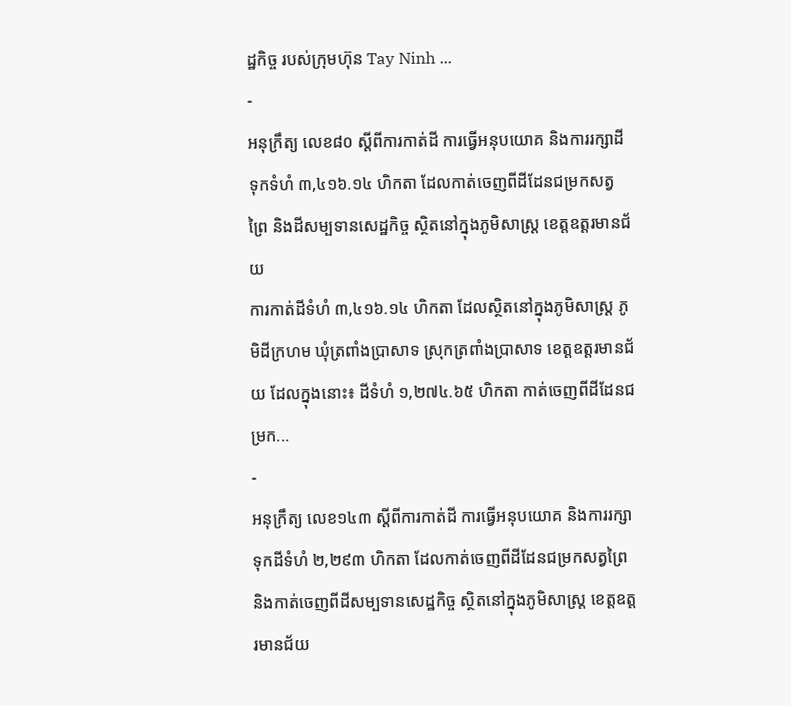ដ្ឋកិច្ច របស់ក្រុមហ៊ុន Tay Ninh ...
-
អនុក្រឹត្យ លេខ៨០ ស្ដីពីការកាត់ដី ការធ្វើអនុបយោគ និងការរក្សាដីទុកទំហំ ៣,៤១៦.១៤ ហិកតា ដែលកាត់ចេញពីដីដែនជម្រកសត្វព្រៃ និងដីសម្បទានសេដ្ឋកិច្ច ស្ថិតនៅក្នុងភូមិសាស្រ្ត ខេត្តឧត្ដរមានជ័យ
ការកាត់ដីទំហំ ៣,៤១៦.១៤ ហិកតា ដែលស្ថិតនៅក្នុងភូមិសាស្រ្ត ភូមិដីក្រហម ឃុំត្រពាំងប្រាសាទ ស្រុកត្រពាំងប្រាសាទ ខេត្តឧត្ដរមានជ័យ ដែលក្នុងនោះ៖ ដីទំហំ ១,២៧៤.៦៥ ហិកតា កាត់ចេញពីដីដែនជម្រក...
-
អនុក្រឹត្យ លេខ១៤៣ ស្ដីពីការកាត់ដី ការធ្វើអនុបយោគ និងការរក្សាទុកដីទំហំ ២,២៩៣ ហិកតា ដែលកាត់ចេញពីដីដែនជម្រកសត្វព្រៃ និងកាត់ចេញពីដីសម្បទានសេដ្ឋកិច្ច ស្ថិតនៅក្នុងភូមិសាស្រ្ត ខេត្តឧត្ដរមានជ័យ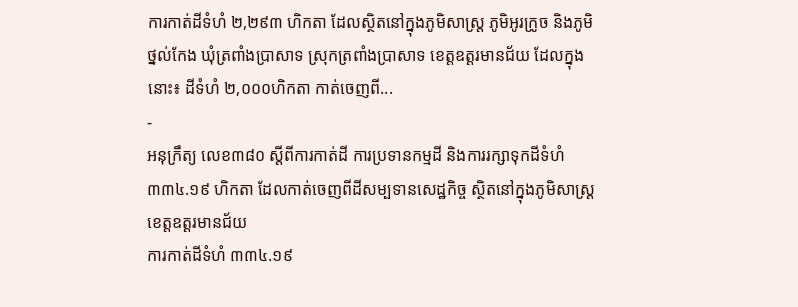ការកាត់ដីទំហំ ២,២៩៣ ហិកតា ដែលស្ថិតនៅក្នុងភូមិសាស្រ្ត ភូមិអូរក្រូច និងភូមិថ្នល់កែង ឃុំត្រពាំងប្រាសាទ ស្រុកត្រពាំងប្រាសាទ ខេត្តឧត្ដរមានជ័យ ដែលក្នុងនោះ៖ ដីទំហំ ២,០០០ហិកតា កាត់ចេញពី...
-
អនុក្រឹត្យ លេខ៣៨០ ស្ដីពីការកាត់ដី ការប្រទានកម្មដី និងការរក្សាទុកដីទំហំ ៣៣៤.១៩ ហិកតា ដែលកាត់ចេញពីដីសម្បទានសេដ្ឋកិច្ច ស្ថិតនៅក្នុងភូមិសាស្រ្តខេត្តឧត្ដរមានជ័យ
ការកាត់ដីទំហំ ៣៣៤.១៩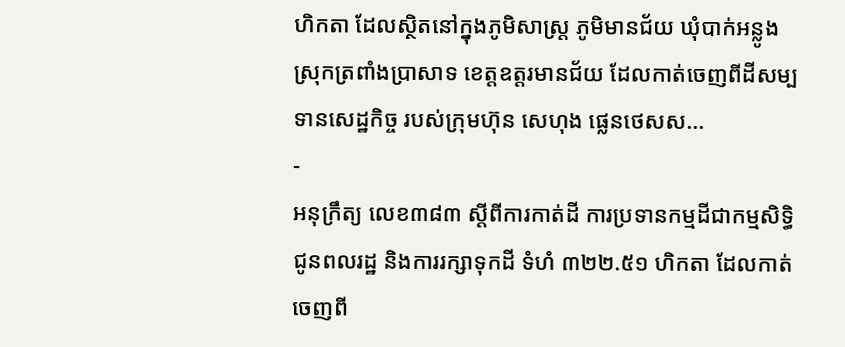ហិកតា ដែលស្ថិតនៅក្នុងភូមិសាស្រ្ត ភូមិមានជ័យ ឃុំបាក់អន្លូង ស្រុកត្រពាំងប្រាសាទ ខេត្តឧត្ដរមានជ័យ ដែលកាត់ចេញពីដីសម្បទានសេដ្ឋកិច្ច របស់ក្រុមហ៊ុន សេហុង ផ្លេនថេសស...
-
អនុក្រឹត្យ លេខ៣៨៣ ស្ដីពីការកាត់ដី ការប្រទានកម្មដីជាកម្មសិទ្ធិជូនពលរដ្ឋ និងការរក្សាទុកដី ទំហំ ៣២២.៥១ ហិកតា ដែលកាត់ចេញពី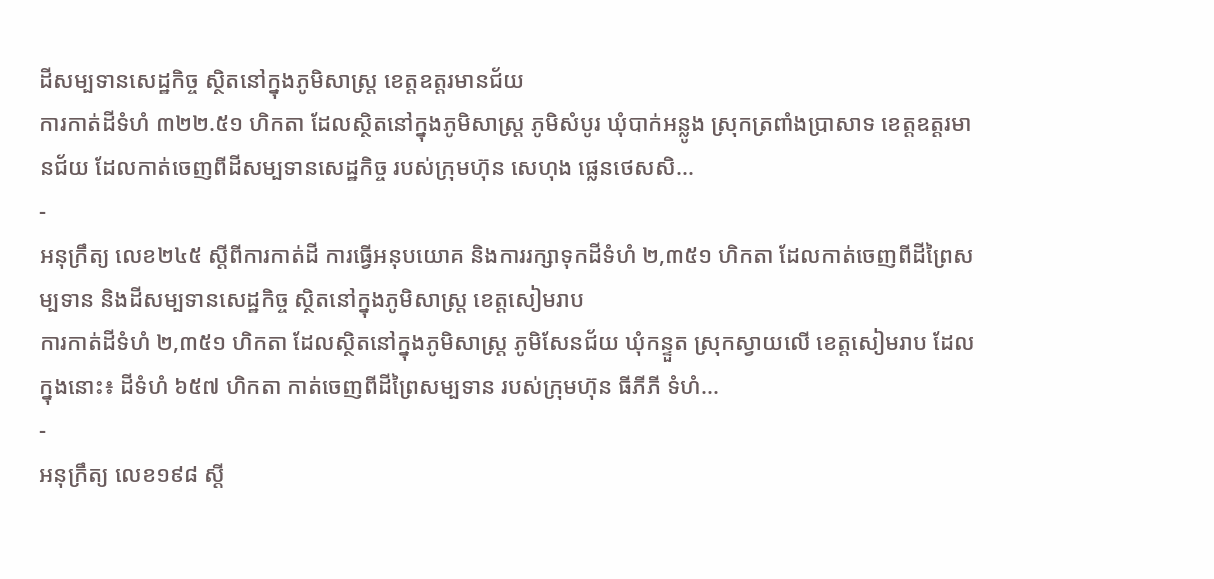ដីសម្បទានសេដ្ឋកិច្ច ស្ថិតនៅក្នុងភូមិសាស្រ្ត ខេត្តឧត្ដរមានជ័យ
ការកាត់ដីទំហំ ៣២២.៥១ ហិកតា ដែលស្ថិតនៅក្នុងភូមិសាស្រ្ត ភូមិសំបូរ ឃុំបាក់អន្លូង ស្រុកត្រពាំងប្រាសាទ ខេត្តឧត្ដរមានជ័យ ដែលកាត់ចេញពីដីសម្បទានសេដ្ឋកិច្ច របស់ក្រុមហ៊ុន សេហុង ផ្លេនថេសសិ...
-
អនុក្រឹត្យ លេខ២៤៥ ស្ដីពីការកាត់ដី ការធ្វើអនុបយោគ និងការរក្សាទុកដីទំហំ ២,៣៥១ ហិកតា ដែលកាត់ចេញពីដីព្រៃសម្បទាន និងដីសម្បទានសេដ្ឋកិច្ច ស្ថិតនៅក្នុងភូមិសាស្រ្ត ខេត្តសៀមរាប
ការកាត់ដីទំហំ ២,៣៥១ ហិកតា ដែលស្ថិតនៅក្នុងភូមិសាស្រ្ត ភូមិសែនជ័យ ឃុំកន្ទួត ស្រុកស្វាយលើ ខេត្តសៀមរាប ដែលក្នុងនោះ៖ ដីទំហំ ៦៥៧ ហិកតា កាត់ចេញពីដីព្រៃសម្បទាន របស់ក្រុមហ៊ុន ធីភីភី ទំហំ...
-
អនុក្រឹត្យ លេខ១៩៨ ស្ដី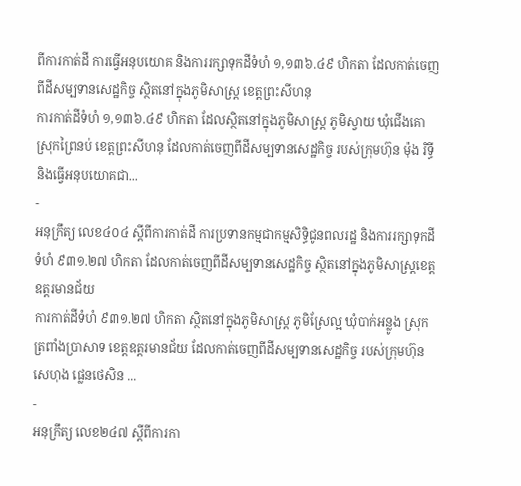ពីការកាត់ដី ការធ្វើអនុបយោគ និងការរក្សាទុកដីទំហំ ១,១៣៦.៤៩ ហិកតា ដែលកាត់ចេញពីដីសម្បទានសេដ្ឋកិច្ច ស្ថិតនៅក្នុងភូមិសាស្រ្ត ខេត្តព្រះសីហនុ
ការកាត់ដីទំហំ ១,១៣៦.៤៩ ហិកតា ដែលស្ថិតនៅក្នុងភូមិសាស្រ្ត ភូមិស្វាយ ឃុំជើងគោ ស្រុកព្រៃនប់ ខេត្តព្រះសីហនុ ដែលកាត់ចេញពីដីសម្បទានសេដ្ឋកិច្ច របស់ក្រុមហ៊ុន ម៉ុង រិទ្ធី និងធ្វើអនុបយោគជា...
-
អនុក្រឹត្យ លេខ៤០៤ ស្ដីពីការកាត់ដី ការប្រទានកម្មជាកម្មសិទ្ធិជូនពលរដ្ឋ និងការរក្សាទុកដីទំហំ ៩៣១.២៧ ហិកតា ដែលកាត់ចេញពីដីសម្បទានសេដ្ឋកិច្ច ស្ថិតនៅក្នុងភូមិសាស្រ្តខេត្ត ឧត្តរមានជ័យ
ការកាត់ដីទំហំ ៩៣១.២៧ ហិកតា ស្ថិតនៅក្នុងភូមិសាស្រ្ត ភូមិស្រែល្អ ឃុំបាក់អន្លូង ស្រុកត្រពាំងប្រាសាទ ខេត្តឧត្តរមានជ័យ ដែលកាត់ចេញពីដីសម្បទានសេដ្ឋកិច្ច របស់ក្រុមហ៊ុន សេហុង ផ្លេនថេសិន ...
-
អនុក្រឹត្យ លេខ២៤៧ ស្ដីពីការកា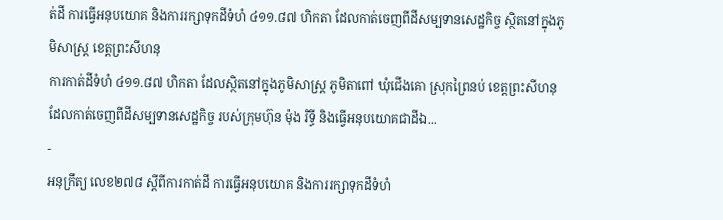ត់ដី ការធ្វើអនុបយោគ និងការរក្សាទុកដីទំហំ ៤១១.៨៧ ហិកតា ដែលកាត់ចេញពីដីសម្បទានសេដ្ឋកិច្ច ស្ថិតនៅក្នុងភូមិសាស្រ្ត ខេត្តព្រះសីហនុ
ការកាត់ដីទំហំ ៤១១.៨៧ ហិកតា ដែលស្ថិតនៅក្នុងភូមិសាស្រ្ត ភូមិតាពៅ ឃុំជើងគោ ស្រុកព្រៃនប់ ខេត្តព្រះសីហនុ ដែលកាត់ចេញពីដីសម្បទានសេដ្ឋកិច្ច របស់ក្រុមហ៊ុន ម៉ុង រិទ្ធី និងធ្វើអនុបយោគជាដីឯ...
-
អនុក្រឹត្យ លេខ២៧៨ ស្ដីពីការកាត់ដី ការធ្វើអនុបយោគ និងការរក្សាទុកដីទំហំ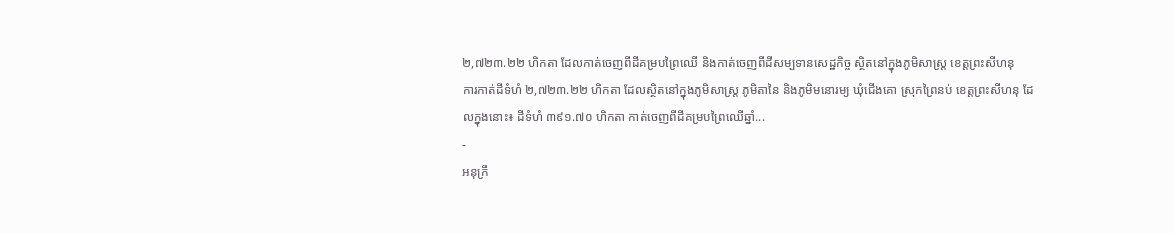២,៧២៣.២២ ហិកតា ដែលកាត់ចេញពីដីគម្របព្រៃឈើ និងកាត់ចេញពីដីសម្បទានសេដ្ឋកិច្ច ស្ថិតនៅក្នុងភូមិសាស្រ្ត ខេត្តព្រះសីហនុ
ការកាត់ដីទំហំ ២,៧២៣.២២ ហិកតា ដែលស្ថិតនៅក្នុងភូមិសាស្រ្ត ភូមិតានៃ និងភូមិមនោរម្យ ឃុំជើងគោ ស្រុកព្រៃនប់ ខេត្តព្រះសីហនុ ដែលក្នុងនោះ៖ ដីទំហំ ៣៩១.៧០ ហិកតា កាត់ចេញពីដីគម្របព្រៃឈើឆ្នាំ...
-
អនុក្រឹ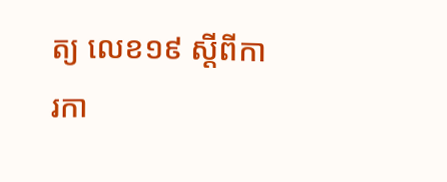ត្យ លេខ១៩ ស្ដីពីការកា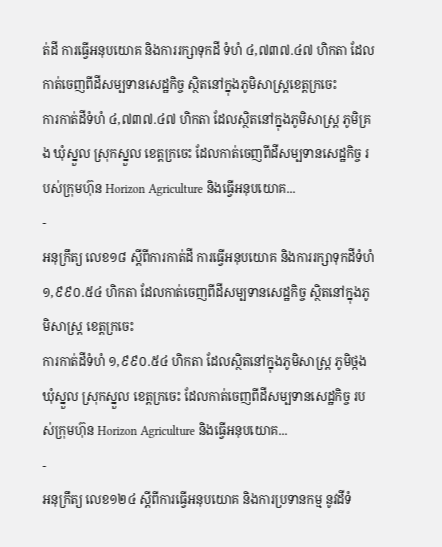ត់ដី ការធ្វើអនុបយោគ និងការរក្សាទុកដី ទំហំ ៤,៧៣៧.៤៧ ហិកតា ដែលកាត់ចេញពីដីសម្បទានសេដ្ឋកិច្ច ស្ថិតនៅក្នុងភូមិសាស្រ្តខេត្តក្រចេះ
ការកាត់ដីទំហំ ៤,៧៣៧.៤៧ ហិកតា ដែលស្ថិតនៅក្នុងភូមិសាស្រ្ត ភូមិគ្រង ឃុំស្នួល ស្រុកស្នួល ខេត្តក្រចេះ ដែលកាត់ចេញពីដីសម្បទានសេដ្ឋកិច្ច របស់ក្រុមហ៊ុន Horizon Agriculture និងធ្វើអនុបយោគ...
-
អនុក្រឹត្យ លេខ១៨ ស្ដីពីការកាត់ដី ការធ្វើអនុបយោគ និងការរក្សាទុកដីទំហំ ១,៩៩០.៥៤ ហិកតា ដែលកាត់ចេញពីដីសម្បទានសេដ្ឋកិច្ច ស្ថិតនៅក្នុងភូមិសាស្រ្ត ខេត្តក្រចេះ
ការកាត់ដីទំហំ ១,៩៩០.៥៤ ហិកតា ដែលស្ថិតនៅក្នុងភូមិសាស្រ្ត ភូមិថ្កង ឃុំស្នួល ស្រុកស្នួល ខេត្តក្រចេះ ដែលកាត់ចេញពីដីសម្បទានសេដ្ឋកិច្ច របស់ក្រុមហ៊ុន Horizon Agriculture និងធ្វើអនុបយោគ...
-
អនុក្រឹត្យ លេខ១២៤ ស្ដីពីការធ្វើអនុបយោគ និងការប្រទានកម្ម នូវដីទំ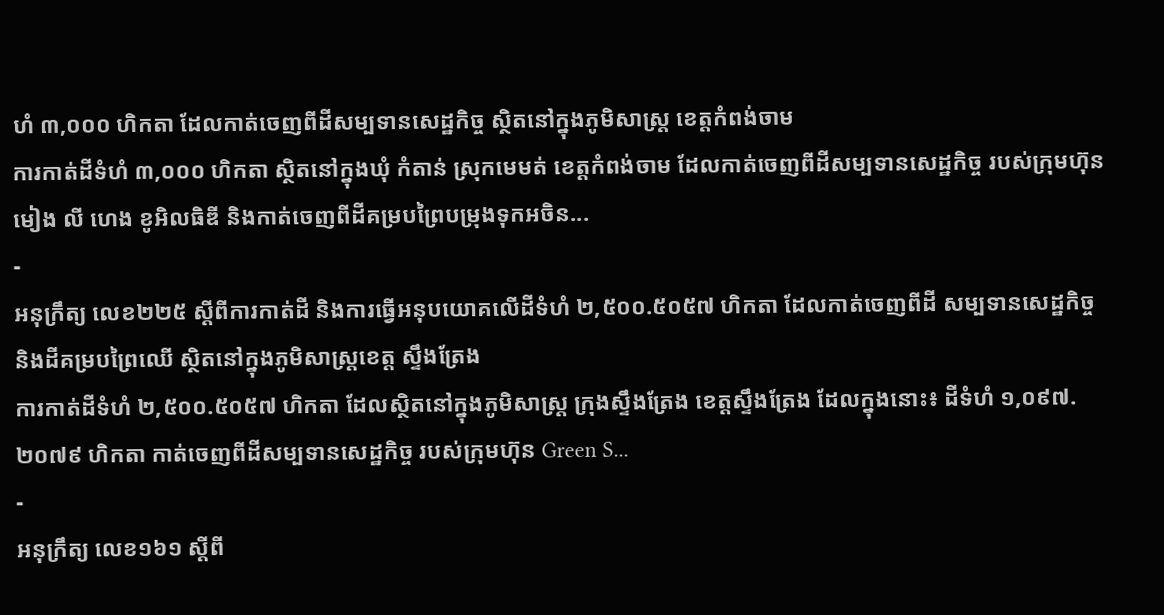ហំ ៣,០០០ ហិកតា ដែលកាត់ចេញពីដីសម្បទានសេដ្ឋកិច្ច ស្ថិតនៅក្នុងភូមិសាស្រ្ត ខេត្តកំពង់ចាម
ការកាត់ដីទំហំ ៣,០០០ ហិកតា ស្ថិតនៅក្នុងឃុំ កំតាន់ ស្រុកមេមត់ ខេត្តកំពង់ចាម ដែលកាត់ចេញពីដីសម្បទានសេដ្ឋកិច្ច របស់ក្រុមហ៊ុន មៀង លី ហេង ខូអិលធិឌី និងកាត់ចេញពីដីគម្របព្រៃបម្រុងទុកអចិន...
-
អនុក្រឹត្យ លេខ២២៥ ស្ដីពីការកាត់ដី និងការធ្វើអនុបយោគលើដីទំហំ ២,៥០០.៥០៥៧ ហិកតា ដែលកាត់ចេញពីដី សម្បទានសេដ្ឋកិច្ច និងដីគម្របព្រៃឈើ ស្ថិតនៅក្នុងភូមិសាស្រ្តខេត្ត ស្ទឹងត្រែង
ការកាត់ដីទំហំ ២,៥០០.៥០៥៧ ហិកតា ដែលស្ថិតនៅក្នុងភូមិសាស្រ្ត ក្រុងស្ទឹងត្រែង ខេត្តស្ទឹងត្រែង ដែលក្នុងនោះ៖ ដីទំហំ ១,០៩៧.២០៧៩ ហិកតា កាត់ចេញពីដីសម្បទានសេដ្ឋកិច្ច របស់ក្រុមហ៊ុន Green S...
-
អនុក្រឹត្យ លេខ១៦១ ស្ដីពី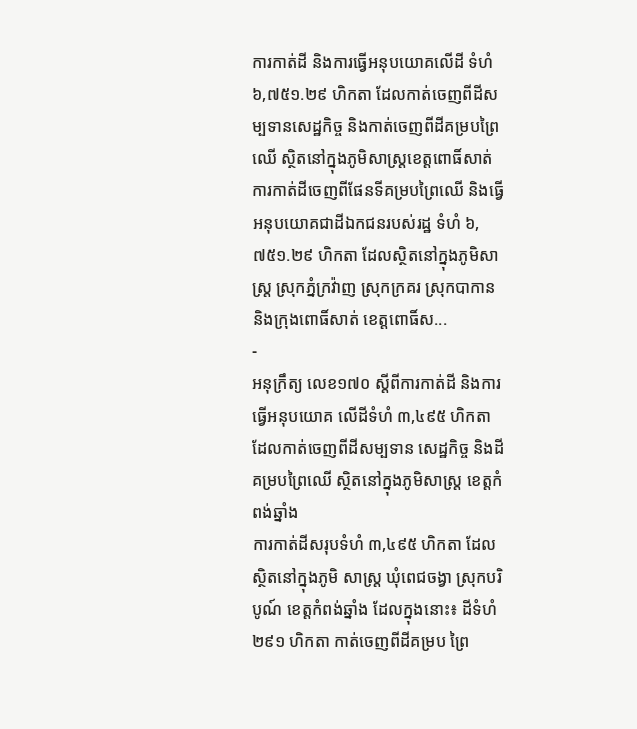ការកាត់ដី និងការធ្វើអនុបយោគលើដី ទំហំ ៦,៧៥១.២៩ ហិកតា ដែលកាត់ចេញពីដីសម្បទានសេដ្ឋកិច្ច និងកាត់ចេញពីដីគម្របព្រៃឈើ ស្ថិតនៅក្នុងភូមិសាស្រ្តខេត្តពោធិ៍សាត់
ការកាត់ដីចេញពីផែនទីគម្របព្រៃឈើ និងធ្វើអនុបយោគជាដីឯកជនរបស់រដ្ឋ ទំហំ ៦,៧៥១.២៩ ហិកតា ដែលស្ថិតនៅក្នុងភូមិសាស្រ្ត ស្រុកភ្នំក្រវ៉ាញ ស្រុកក្រគរ ស្រុកបាកាន និងក្រុងពោធិ៍សាត់ ខេត្តពោធិ៍ស...
-
អនុក្រឹត្យ លេខ១៧០ ស្ដីពីការកាត់ដី និងការធ្វើអនុបយោគ លើដីទំហំ ៣,៤៩៥ ហិកតា ដែលកាត់ចេញពីដីសម្បទាន សេដ្ឋកិច្ច និងដីគម្របព្រៃឈើ ស្ថិតនៅក្នុងភូមិសាស្រ្ត ខេត្តកំពង់ឆ្នាំង
ការកាត់ដីសរុបទំហំ ៣,៤៩៥ ហិកតា ដែលស្ថិតនៅក្នុងភូមិ សាស្រ្ត ឃុំពេជចង្វា ស្រុកបរិបូណ៍ ខេត្តកំពង់ឆ្នាំង ដែលក្នុងនោះ៖ ដីទំហំ ២៩១ ហិកតា កាត់ចេញពីដីគម្រប ព្រៃ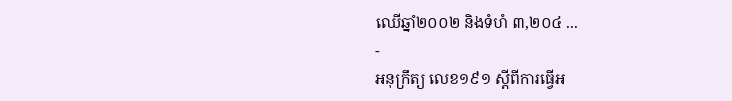ឈើឆ្នាំ២០០២ និងទំហំ ៣,២០៤ ...
-
អនុក្រឹត្យ លេខ១៩១ ស្ដីពីការធ្វើអ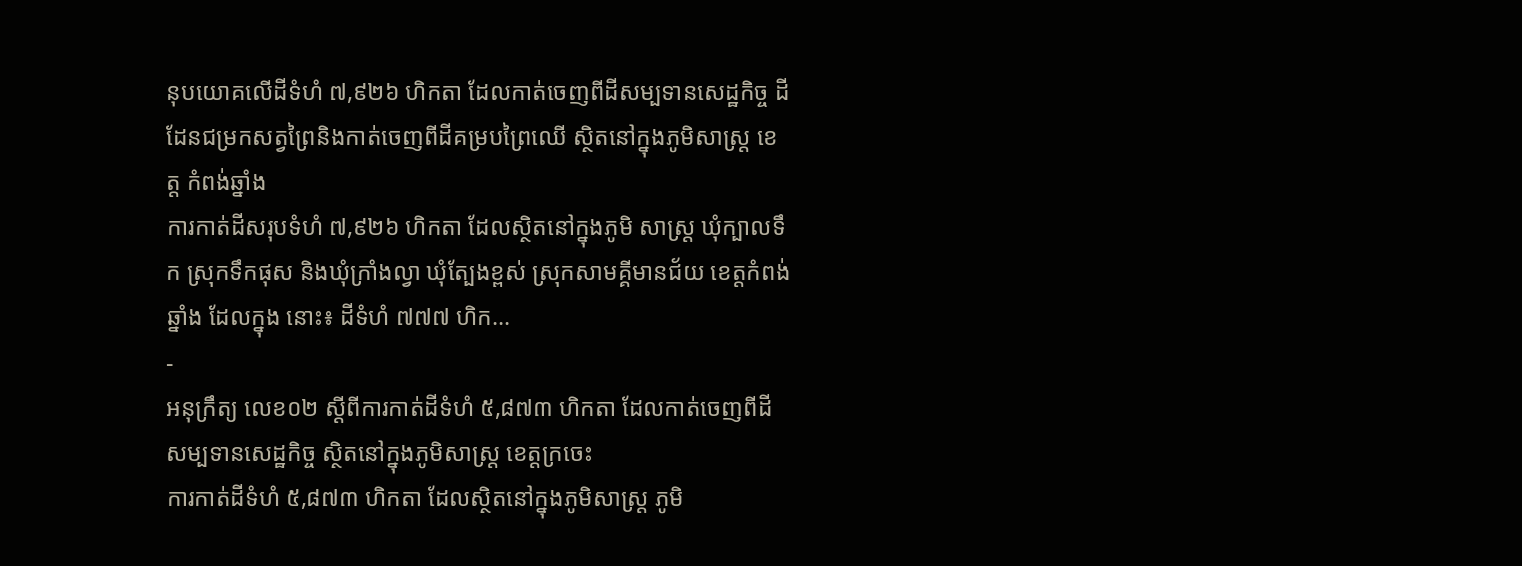នុបយោគលើដីទំហំ ៧,៩២៦ ហិកតា ដែលកាត់ចេញពីដីសម្បទានសេដ្ឋកិច្ច ដីដែនជម្រកសត្វព្រៃនិងកាត់ចេញពីដីគម្របព្រៃឈើ ស្ថិតនៅក្នុងភូមិសាស្រ្ត ខេត្ត កំពង់ឆ្នាំង
ការកាត់ដីសរុបទំហំ ៧,៩២៦ ហិកតា ដែលស្ថិតនៅក្នុងភូមិ សាស្រ្ត ឃុំក្បាលទឹក ស្រុកទឹកផុស និងឃុំក្រាំងល្វា ឃុំត្បែងខ្ពស់ ស្រុកសាមគ្គីមានជ័យ ខេត្តកំពង់ឆ្នាំង ដែលក្នុង នោះ៖ ដីទំហំ ៧៧៧ ហិក...
-
អនុក្រឹត្យ លេខ០២ ស្ដីពីការកាត់ដីទំហំ ៥,៨៧៣ ហិកតា ដែលកាត់ចេញពីដីសម្បទានសេដ្ឋកិច្ច ស្ថិតនៅក្នុងភូមិសាស្រ្ត ខេត្តក្រចេះ
ការកាត់ដីទំហំ ៥,៨៧៣ ហិកតា ដែលស្ថិតនៅក្នុងភូមិសាស្រ្ត ភូមិ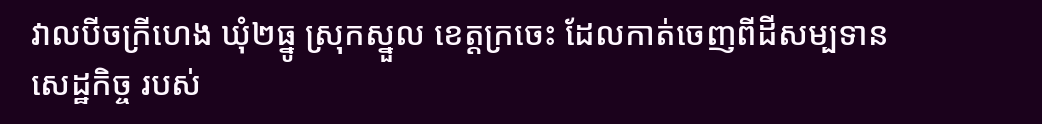វាលបីចក្រីហេង ឃុំ២ធ្នូ ស្រុកស្នួល ខេត្តក្រចេះ ដែលកាត់ចេញពីដីសម្បទានសេដ្ឋកិច្ច របស់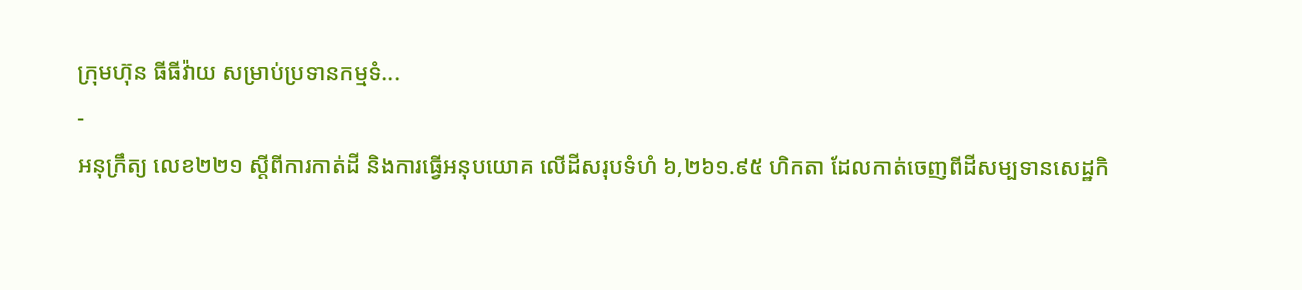ក្រុមហ៊ុន ធីធីវ៉ាយ សម្រាប់ប្រទានកម្មទំ...
-
អនុក្រឹត្យ លេខ២២១ ស្ដីពីការកាត់ដី និងការធ្វើអនុបយោគ លើដីសរុបទំហំ ៦,២៦១.៩៥ ហិកតា ដែលកាត់ចេញពីដីសម្បទានសេដ្ឋកិ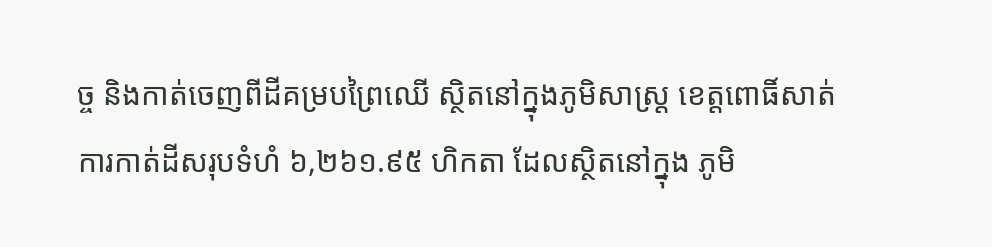ច្ច និងកាត់ចេញពីដីគម្របព្រៃឈើ ស្ថិតនៅក្នុងភូមិសាស្រ្ត ខេត្តពោធិ៍សាត់
ការកាត់ដីសរុបទំហំ ៦,២៦១.៩៥ ហិកតា ដែលស្ថិតនៅក្នុង ភូមិ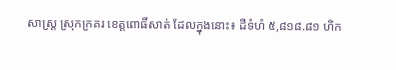សាស្រ្ត ស្រុកក្រគរ ខេត្តពោធិ៍សាត់ ដែលក្នុងនោះ៖ ដីទំហំ ៥,៨១៨.៨១ ហិក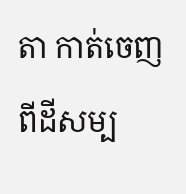តា កាត់ចេញពីដីសម្ប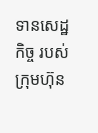ទានសេដ្ឋកិច្ច របស់ក្រុមហ៊ុន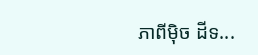ភាពីម៉ិច ដីទ...